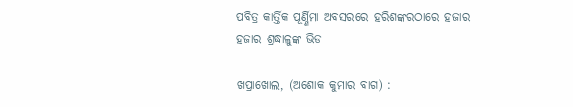ପବିତ୍ର କାର୍ତ୍ତିକ ପୂର୍ଣ୍ଣିମା ଅବସରରେ ହରିଶଙ୍କରଠାରେ ହଜାର ହଜାର ଶ୍ରଦ୍ଧାଳୁଙ୍କ ଭିଡ

ଖପ୍ରାଖୋଲ, (ଅଶୋକ କୁମାର ବାଗ) :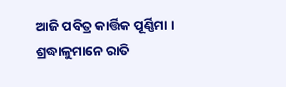ଆଜି ପବିତ୍ର କାର୍ତ୍ତିକ ପୂର୍ଣ୍ଣିମା । ଶ୍ରଦ୍ଧାଳୁମାନେ ରାତି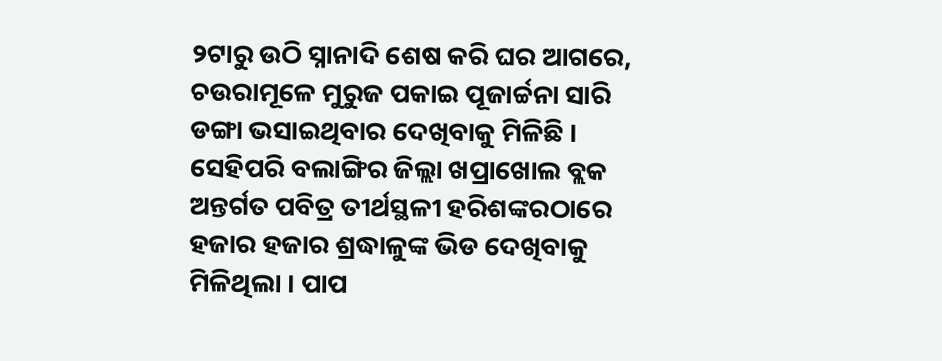୨ଟାରୁ ଉଠି ସ୍ନାନାଦି ଶେଷ କରି ଘର ଆଗରେ, ଚଉରାମୂଳେ ମୁରୁଜ ପକାଇ ପୂଜାର୍ଚ୍ଚନା ସାରି ଡଙ୍ଗା ଭସାଇଥିବାର ଦେଖିବାକୁ ମିଳିଛି । ସେହିପରି ବଲାଙ୍ଗିର ଜିଲ୍ଲା ଖପ୍ରାଖୋଲ ବ୍ଲକ ଅନ୍ତର୍ଗତ ପବିତ୍ର ତୀର୍ଥସ୍ଥଳୀ ହରିଶଙ୍କରଠାରେ ହଜାର ହଜାର ଶ୍ରଦ୍ଧାଳୁଙ୍କ ଭିଡ ଦେଖିବାକୁ ମିଳିଥିଲା । ପାପ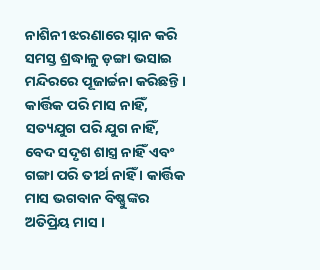ନାଶିନୀ ଝରଣାରେ ସ୍ନାନ କରି ସମସ୍ତ ଶ୍ରଦ୍ଧାଳୁ ଡ଼ଙ୍ଗା ଭସାଇ ମନ୍ଦିରରେ ପୂଜାର୍ଚ୍ଚନା କରିଛନ୍ତି । କାର୍ତ୍ତିକ ପରି ମାସ ନାହିଁ, ସତ୍ୟଯୁଗ ପରି ଯୁଗ ନାହିଁ, ବେଦ ସଦୃଶ ଶାସ୍ତ୍ର ନାହିଁ ଏବଂ ଗଙ୍ଗା ପରି ତୀର୍ଥ ନାହିଁ । କାର୍ତ୍ତିକ ମାସ ଭଗବାନ ବିଷ୍ଣୁଙ୍କର ଅତିପ୍ରିୟ ମାସ ।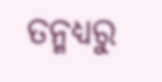ତନ୍ମଧ୍ୟରୁ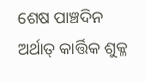ଶେଷ ପାଞ୍ଚଦିନ ଅର୍ଥାତ୍ କାର୍ତ୍ତିକ ଶୁକ୍ଳ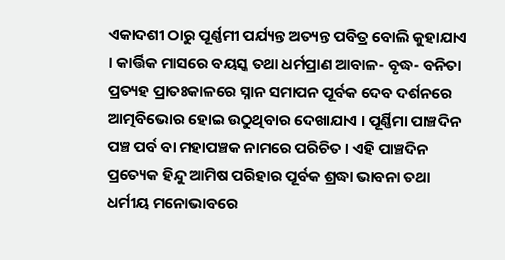ଏକାଦଶୀ ଠାରୁ ପୂର୍ଣ୍ଣମୀ ପର୍ଯ୍ୟନ୍ତ ଅତ୍ୟନ୍ତ ପବିତ୍ର ବୋଲି କୁହାଯାଏ । କାର୍ତ୍ତିକ ମାସରେ ବୟସ୍କ ତଥା ଧର୍ମପ୍ରାଣ ଆବାଳ- ବୃଦ୍ଧ- ବନିତା ପ୍ରତ୍ୟହ ପ୍ରାତଃକାଳରେ ସ୍ନାନ ସମାପନ ପୂର୍ବକ ଦେବ ଦର୍ଶନରେ ଆତ୍ମବିଭୋର ହୋଇ ଉଠୁଥିବାର ଦେଖାଯାଏ । ପୂର୍ଣ୍ଣିମା ପାଞ୍ଚଦିନ ପଞ୍ଚ ପର୍ବ ବା ମହାପଞ୍ଚକ ନାମରେ ପରିଚିତ । ଏହି ପାଞ୍ଚଦିନ ପ୍ରତ୍ୟେକ ହିନ୍ଦୁ ଆମିଷ ପରିହାର ପୂର୍ବକ ଶ୍ରଦ୍ଧା ଭାବନା ତଥା ଧର୍ମୀୟ ମନୋଭାବରେ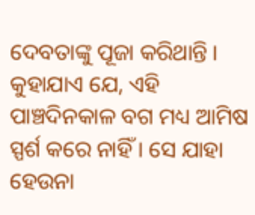ଦେବତାଙ୍କୁ ପୂଜା କରିଥାନ୍ତି । କୁହାଯାଏ ଯେ, ଏହି ପାଞ୍ଚଦିନକାଳ ବଗ ମଧ୍ୟ ଆମିଷ ସ୍ପର୍ଶ କରେ ନାହିଁ । ସେ ଯାହା ହେଉନା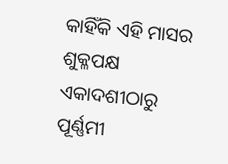କାହିଁକି ଏହି ମାସର ଶୁକ୍ଳପକ୍ଷ ଏକାଦଶୀଠାରୁ ପୂର୍ଣ୍ଣମୀ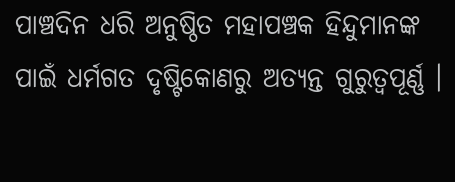ପାଞ୍ଚଦିନ ଧରି ଅନୁଷ୍ଠିତ ମହାପଞ୍ଚକ ହିନ୍ଦୁମାନଙ୍କ ପାଇଁ ଧର୍ମଗତ ଦୃଷ୍ଟିକୋଣରୁ ଅତ୍ୟନ୍ତ ଗୁରୁତ୍ଵପୂର୍ଣ୍ଣ ।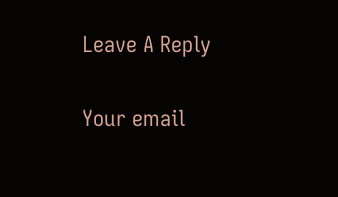Leave A Reply

Your email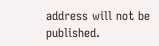address will not be published.